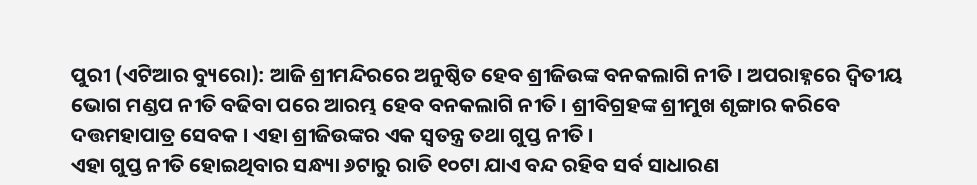ପୁରୀ (ଏଟିଆର ବ୍ୟୁରୋ): ଆଜି ଶ୍ରୀମନ୍ଦିରରେ ଅନୁଷ୍ଠିତ ହେବ ଶ୍ରୀଜିଉଙ୍କ ବନକଲାଗି ନୀତି । ଅପରାହ୍ନରେ ଦ୍ୱିତୀୟ ଭୋଗ ମଣ୍ଡପ ନୀତି ବଢିବା ପରେ ଆରମ୍ଭ ହେବ ବନକଲାଗି ନୀତି । ଶ୍ରୀବିଗ୍ରହଙ୍କ ଶ୍ରୀମୁଖ ଶୃଙ୍ଗାର କରିବେ ଦତ୍ତମହାପାତ୍ର ସେବକ । ଏହା ଶ୍ରୀଜିଉଙ୍କର ଏକ ସ୍ୱତନ୍ତ୍ର ତଥା ଗୁପ୍ତ ନୀତି ।
ଏହା ଗୁପ୍ତ ନୀତି ହୋଇଥିବାର ସନ୍ଧ୍ୟା ୬ଟାରୁ ରାତି ୧୦ଟା ଯାଏ ବନ୍ଦ ରହିବ ସର୍ବ ସାଧାରଣ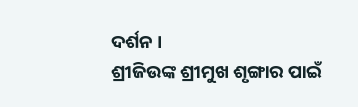ଦର୍ଶନ ।
ଶ୍ରୀଜିଉଙ୍କ ଶ୍ରୀମୁଖ ଶୃଙ୍ଗାର ପାଇଁ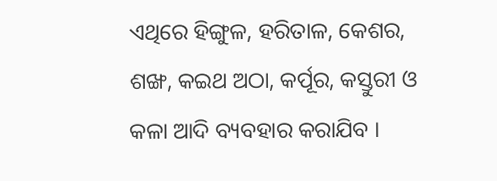ଏଥିରେ ହିଙ୍ଗୁଳ, ହରିତାଳ, କେଶର, ଶଙ୍ଖ, କଇଥ ଅଠା, କର୍ପୂର, କସ୍ତୁରୀ ଓ କଳା ଆଦି ବ୍ୟବହାର କରାଯିବ ।